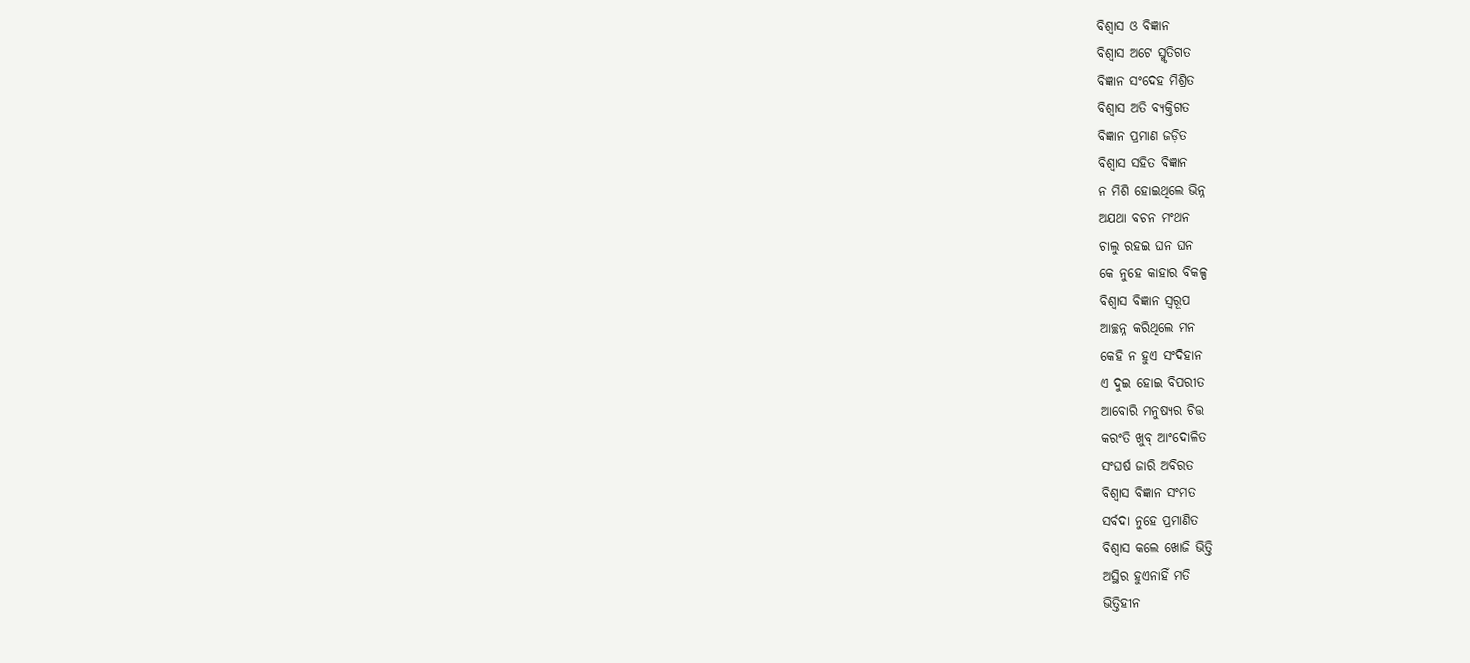ବିଶ୍ବାସ ଓ ବିଜ୍ଞାନ
ବିଶ୍ବାସ ଅଟେ ସ୍ମୃତିଗତ
ବିଜ୍ଞାନ ସଂଦେହ ମିଶ୍ରିତ
ବିଶ୍ବାସ ଅତି ବ୍ୟକ୍ତିଗତ
ବିଜ୍ଞାନ ପ୍ରମାଣ ଜଡ଼ିତ
ବିଶ୍ବାସ ସହିତ ବିଜ୍ଞାନ
ନ ମିଶି ହୋଇଥିଲେ ଭିନ୍ନ
ଅଯଥା ବଚନ ମଂଥନ
ଚାଲୁ ରହଇ ଘନ ଘନ
କେ ନୁହେ କାହାର ବିକଳ୍ପ
ବିଶ୍ବାସ ବିଜ୍ଞାନ ସ୍ବରୂପ
ଆଚ୍ଛନ୍ନ କରିଥିଲେ ମନ
କେହି ନ ହୁଏ ସଂଦିହାନ
ଏ ଦୁଇ ହୋଇ ବିପରୀତ
ଆବୋରି ମନୁଷ୍ଯର ଚିତ୍ତ
କରଂତି ଖୁବ୍ ଆଂଦୋଳିତ
ସଂଘର୍ଷ ଜାରି ଅବିରତ
ବିଶ୍ବାସ ବିଜ୍ଞାନ ସଂମତ
ସର୍ବଦା ନୁହେ ପ୍ରମାଣିତ
ବିଶ୍ବାସ କଲେ ଖୋଜି ଭିତ୍ତି
ଅସ୍ଥିର ହୁଏନାହିଁ ମତି
ଭିତ୍ତିହୀନ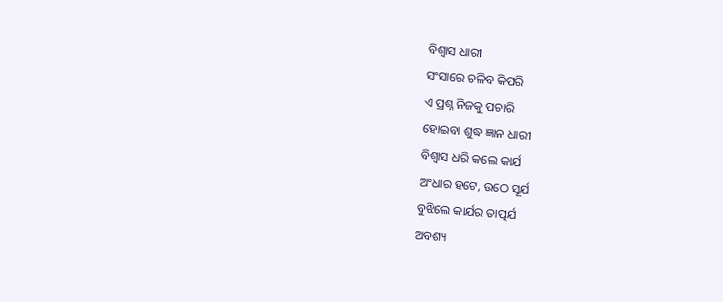ବିଶ୍ବାସ ଧାରୀ
ସଂସାରେ ଚଳିବ କିପରି
ଏ ପ୍ରଶ୍ନ ନିଜକୁ ପଚାରି
ହୋଇବା ଶୁଦ୍ଧ ଜ୍ଞାନ ଧାରୀ
ବିଶ୍ବାସ ଧରି କଲେ କାର୍ଯ
ଅଂଧାର ହଟେ, ଉଠେ ସୂର୍ଯ
ବୁଝିଲେ କାର୍ଯର ତାତ୍ପର୍ଯ
ଅବଶ୍ୟ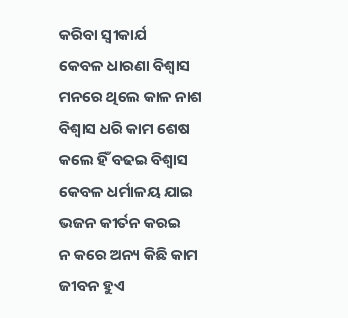କରିବା ସ୍ବୀକାର୍ଯ
କେବଳ ଧାରଣା ବିଶ୍ବାସ
ମନରେ ଥିଲେ କାଳ ନାଶ
ବିଶ୍ବାସ ଧରି କାମ ଶେଷ
କଲେ ହିଁ ବଢଇ ବିଶ୍ବାସ
କେବଳ ଧର୍ମାଳୟ ଯାଇ
ଭଜନ କୀର୍ତନ କରଇ
ନ କରେ ଅନ୍ୟ କିଛି କାମ
ଜୀବନ ହୁଏ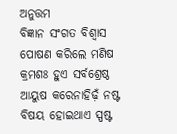ଅନୁତ୍ତମ
ବିଜ୍ଞାନ ସଂଗତ ବିଶ୍ବାସ
ପୋଷଣ କରିଲେ ମଣିଷ
କ୍ରମଶଃ ହୁଏ ସର୍ବଶ୍ରେଷ୍ଠ
ଆୟୁଷ କରେନାହିଢ଼ଁ ନଷ୍ଟ
ବିଷୟ ହୋଇଥାଏ ସ୍ପଷ୍ଟ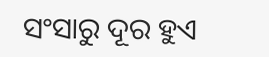ସଂସାରୁ ଦୂର ହୁଏ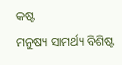କଷ୍ଟ
ମନୁଷ୍ୟ ସାମର୍ଥ୍ୟ ବିଶିଷ୍ଟ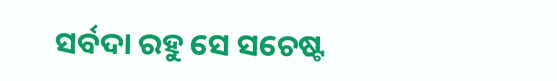ସର୍ବଦା ରହୁ ସେ ସଚେଷ୍ଟ